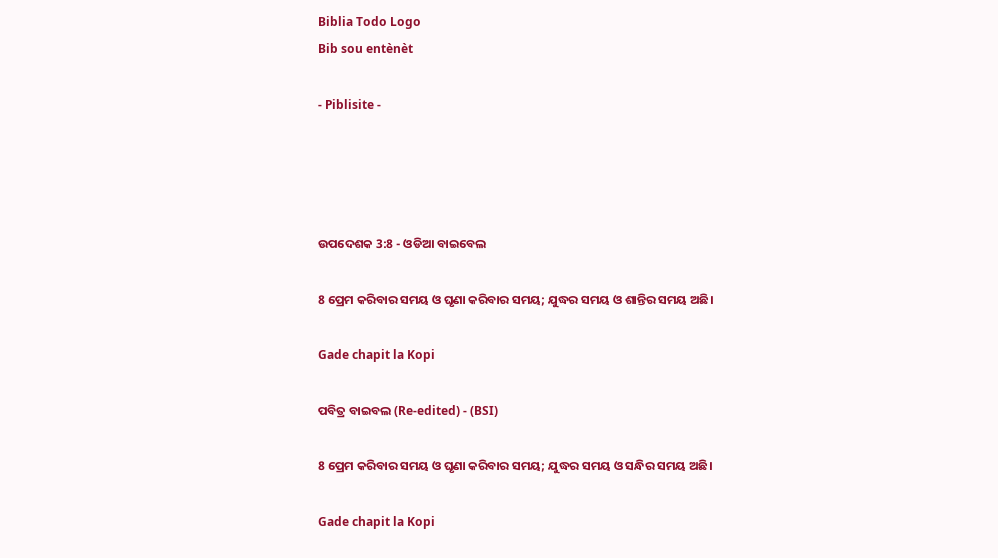Biblia Todo Logo
Bib sou entènèt

- Piblisite -




ଉପଦେଶକ 3:8 - ଓଡିଆ ବାଇବେଲ

8 ପ୍ରେମ କରିବାର ସମୟ ଓ ଘୃଣା କରିବାର ସମୟ; ଯୁଦ୍ଧର ସମୟ ଓ ଶାନ୍ତିର ସମୟ ଅଛି।

Gade chapit la Kopi

ପବିତ୍ର ବାଇବଲ (Re-edited) - (BSI)

8 ପ୍ରେମ କରିବାର ସମୟ ଓ ଘୃଣା କରିବାର ସମୟ; ଯୁଦ୍ଧର ସମୟ ଓ ସନ୍ଧିର ସମୟ ଅଛି।

Gade chapit la Kopi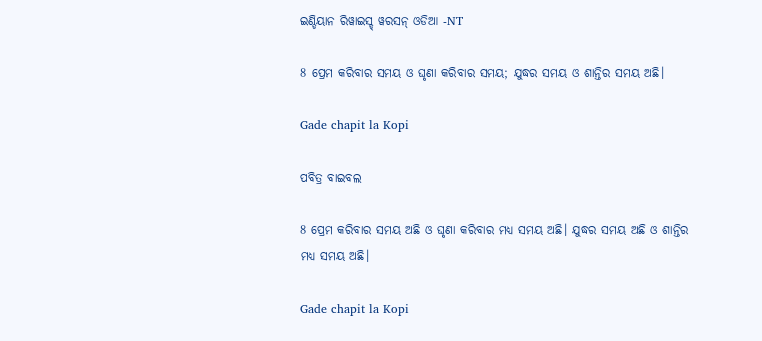ଇଣ୍ଡିୟାନ ରିୱାଇସ୍ଡ୍ ୱରସନ୍ ଓଡିଆ -NT

8 ପ୍ରେମ କରିବାର ସମୟ ଓ ଘୃଣା କରିବାର ସମୟ; ଯୁଦ୍ଧର ସମୟ ଓ ଶାନ୍ତିର ସମୟ ଅଛି।

Gade chapit la Kopi

ପବିତ୍ର ବାଇବଲ

8 ପ୍ରେମ କରିବାର ସମୟ ଅଛି ଓ ଘୃଣା କରିବାର ମଧ୍ୟ ସମୟ ଅଛି। ଯୁଦ୍ଧର ସମୟ ଅଛି ଓ ଶାନ୍ତିର ମଧ୍ୟ ସମୟ ଅଛି।

Gade chapit la Kopi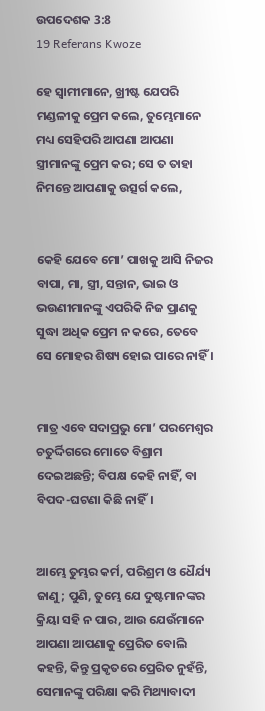ଉପଦେଶକ 3:8
19 Referans Kwoze

ହେ ସ୍ୱାମୀମାନେ, ଖ୍ରୀଷ୍ଟ ଯେପରି ମଣ୍ଡଳୀକୁ ପ୍ରେମ କଲେ, ତୁମ୍ଭେମାନେ ମଧ୍ୟ ସେହିପରି ଆପଣା ଆପଣା ସ୍ତ୍ରୀମାନଙ୍କୁ ପ୍ରେମ କର; ସେ ତ ତାହା ନିମନ୍ତେ ଆପଣାକୁ ଉତ୍ସର୍ଗ କଲେ,


କେହି ଯେବେ ମୋ’ ପାଖକୁ ଆସି ନିଜର ବାପା, ମା, ସ୍ତ୍ରୀ, ସନ୍ତାନ, ଭାଇ ଓ ଭଉଣୀମାନଙ୍କୁ ଏପରିକି ନିଜ ପ୍ରାଣକୁ ସୁଦ୍ଧା ଅଧିକ ପ୍ରେମ ନ କରେ, ତେବେ ସେ ମୋହର ଶିଷ୍ୟ ହୋଇ ପାରେ ନାହିଁ ।


ମାତ୍ର ଏବେ ସଦାପ୍ରଭୁ ମୋ’ ପରମେଶ୍ୱର ଚତୁର୍ଦ୍ଦିଗରେ ମୋତେ ବିଶ୍ରାମ ଦେଇଅଛନ୍ତି; ବିପକ୍ଷ କେହି ନାହିଁ, ବା ବିପଦ-ଘଟଣା କିଛି ନାହିଁ।


ଆମ୍ଭେ ତୁମ୍ଭର କର୍ମ, ପରିଶ୍ରମ ଓ ଧୈର୍ଯ୍ୟ ଜାଣୁ; ପୁଣି, ତୁମ୍ଭେ ଯେ ଦୁଷ୍ଟମାନଙ୍କର କ୍ରିୟା ସହି ନ ପାର, ଆଉ ଯେଉଁମାନେ ଆପଣା ଆପଣାକୁ ପ୍ରେରିତ ବୋଲି କହନ୍ତି, କିନ୍ତୁ ପ୍ରକୃତରେ ପ୍ରେରିତ ନୁହଁନ୍ତି, ସେମାନଙ୍କୁ ପରିକ୍ଷା କରି ମିଥ୍ୟାବାଦୀ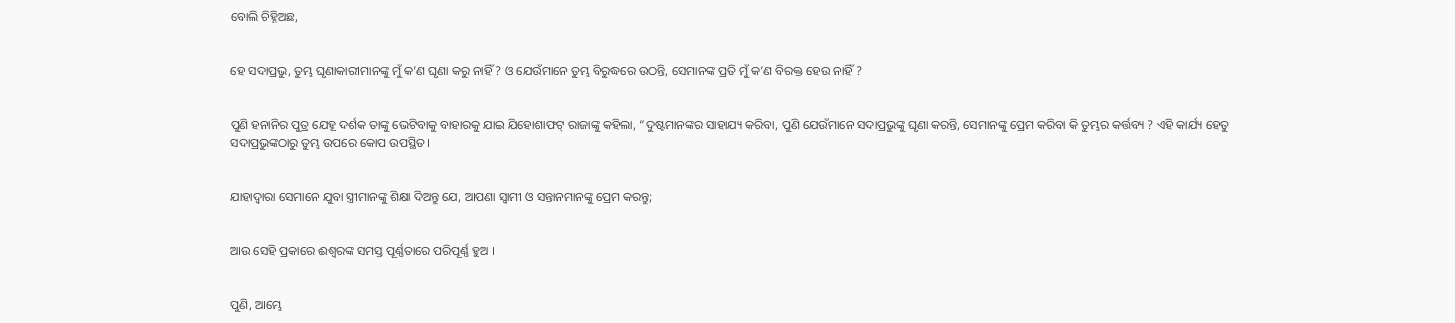ବୋଲି ଚିହ୍ନିଅଛ,


ହେ ସଦାପ୍ରଭୁ, ତୁମ୍ଭ ଘୃଣାକାରୀମାନଙ୍କୁ ମୁଁ କ’ଣ ଘୃଣା କରୁ ନାହିଁ ? ଓ ଯେଉଁମାନେ ତୁମ୍ଭ ବିରୁଦ୍ଧରେ ଉଠନ୍ତି, ସେମାନଙ୍କ ପ୍ରତି ମୁଁ କ’ଣ ବିରକ୍ତ ହେଉ ନାହିଁ ?


ପୁଣି ହନାନିର ପୁତ୍ର ଯେହୂ ଦର୍ଶକ ତାଙ୍କୁ ଭେଟିବାକୁ ବାହାରକୁ ଯାଇ ଯିହୋଶାଫଟ୍‍ ରାଜାଙ୍କୁ କହିଲା, “ଦୁଷ୍ଟମାନଙ୍କର ସାହାଯ୍ୟ କରିବା, ପୁଣି ଯେଉଁମାନେ ସଦାପ୍ରଭୁଙ୍କୁ ଘୃଣା କରନ୍ତି, ସେମାନଙ୍କୁ ପ୍ରେମ କରିବା କି ତୁମ୍ଭର କର୍ତ୍ତବ୍ୟ ? ଏହି କାର୍ଯ୍ୟ ହେତୁ ସଦାପ୍ରଭୁଙ୍କଠାରୁ ତୁମ୍ଭ ଉପରେ କୋପ ଉପସ୍ଥିତ।


ଯାହାଦ୍ୱାରା ସେମାନେ ଯୁବା ସ୍ତ୍ରୀମାନଙ୍କୁ ଶିକ୍ଷା ଦିଅନ୍ତୁ ଯେ, ଆପଣା ସ୍ୱାମୀ ଓ ସନ୍ତାନମାନଙ୍କୁ ପ୍ରେମ କରନ୍ତୁ;


ଆଉ ସେହି ପ୍ରକାରେ ଈଶ୍ୱରଙ୍କ ସମସ୍ତ ପୂର୍ଣ୍ଣତାରେ ପରିପୂର୍ଣ୍ଣ ହୁଅ ।


ପୁଣି, ଆମ୍ଭେ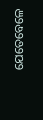ଯେତେବେଳେ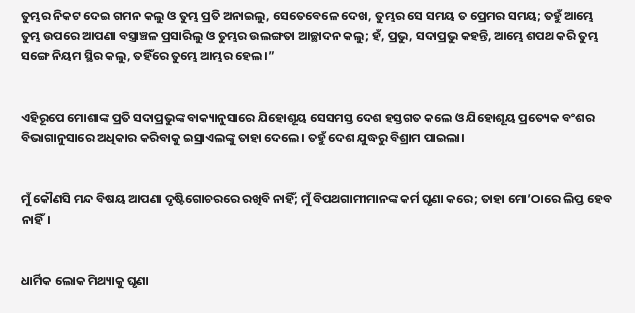ତୁମ୍ଭର ନିକଟ ଦେଇ ଗମନ କଲୁ ଓ ତୁମ୍ଭ ପ୍ରତି ଅନାଇଲୁ, ସେତେବେଳେ ଦେଖ, ତୁମ୍ଭର ସେ ସମୟ ତ ପ୍ରେମର ସମୟ; ତହୁଁ ଆମ୍ଭେ ତୁମ୍ଭ ଉପରେ ଆପଣା ବସ୍ତ୍ରାଞ୍ଚଳ ପ୍ରସାରିଲୁ ଓ ତୁମ୍ଭର ଉଲଙ୍ଗତା ଆଚ୍ଛାଦନ କଲୁ; ହଁ, ପ୍ରଭୁ, ସଦାପ୍ରଭୁ କହନ୍ତି, ଆମ୍ଭେ ଶପଥ କରି ତୁମ୍ଭ ସଙ୍ଗେ ନିୟମ ସ୍ଥିର କଲୁ, ତହିଁରେ ତୁମ୍ଭେ ଆମ୍ଭର ହେଲ।”


ଏହିରୂପେ ମୋଶାଙ୍କ ପ୍ରତି ସଦାପ୍ରଭୁଙ୍କ ବାକ୍ୟାନୁସାରେ ଯିହୋଶୂୟ ସେସମସ୍ତ ଦେଶ ହସ୍ତଗତ କଲେ ଓ ଯିହୋଶୂୟ ପ୍ରତ୍ୟେକ ବଂଶର ବିଭାଗାନୁସାରେ ଅଧିକାର କରିବାକୁ ଇସ୍ରାଏଲଙ୍କୁ ତାହା ଦେଲେ। ତହୁଁ ଦେଶ ଯୁଦ୍ଧରୁ ବିଶ୍ରାମ ପାଇଲା।


ମୁଁ କୌଣସି ମନ୍ଦ ବିଷୟ ଆପଣା ଦୃଷ୍ଟିଗୋଚରରେ ରଖିବି ନାହିଁ; ମୁଁ ବିପଥଗାମୀମାନଙ୍କ କର୍ମ ଘୃଣା କରେ; ତାହା ମୋ’ଠାରେ ଲିପ୍ତ ହେବ ନାହିଁ।


ଧାର୍ମିକ ଲୋକ ମିଥ୍ୟାକୁ ଘୃଣା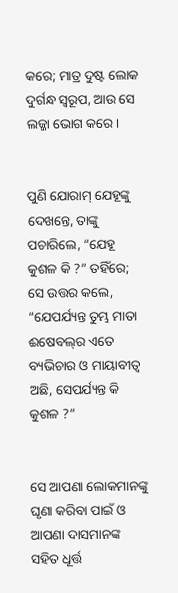କରେ; ମାତ୍ର ଦୁଷ୍ଟ ଲୋକ ଦୁର୍ଗନ୍ଧ ସ୍ୱରୂପ, ଆଉ ସେ ଲଜ୍ଜା ଭୋଗ କରେ।


ପୁଣି ଯୋରାମ୍‍ ଯେହୂଙ୍କୁ ଦେଖନ୍ତେ, ତାଙ୍କୁ ପଚାରିଲେ, “ଯେହୂ କୁଶଳ କି ?” ତହିଁରେ; ସେ ଉତ୍ତର କଲେ, “ଯେପର୍ଯ୍ୟନ୍ତ ତୁମ୍ଭ ମାତା ଈଷେବଲ୍‍ର ଏତେ ବ୍ୟଭିଚାର ଓ ମାୟାବୀତ୍ୱ ଅଛି, ସେପର୍ଯ୍ୟନ୍ତ କି କୁଶଳ ?”


ସେ ଆପଣା ଲୋକମାନଙ୍କୁ ଘୃଣା କରିବା ପାଇଁ ଓ ଆପଣା ଦାସମାନଙ୍କ ସହିତ ଧୂର୍ତ୍ତ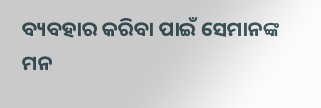ବ୍ୟବହାର କରିବା ପାଇଁ ସେମାନଙ୍କ ମନ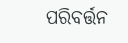ପରିବର୍ତ୍ତନ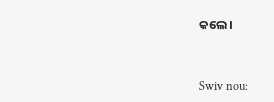କଲେ।


Swiv nou: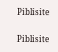Piblisite


Piblisite